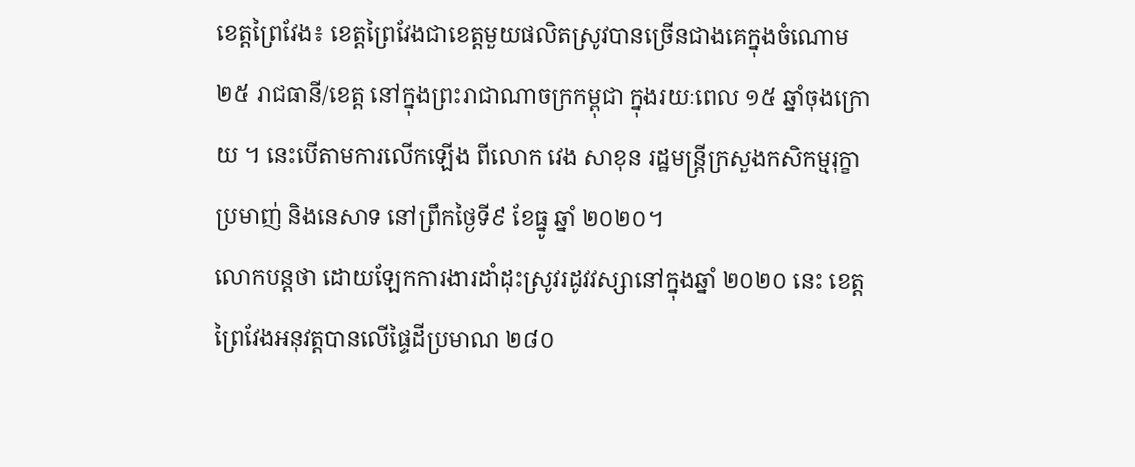ខេត្តព្រៃវែង៖ ខេត្តព្រៃវែងជាខេត្តមួយផលិតស្រូវបានច្រើនជាងគេក្នុងចំណោម ២៥ រាជធានី/ខេត្ត នៅក្នុងព្រះរាជាណាចក្រកម្ពុជា ក្នុងរយៈពេល ១៥ ឆ្នាំចុងក្រោយ ។ នេះបើតាមការលើកឡើង ពីលោក វេង សាខុន រដ្ឋមន្ត្រីក្រសួងកសិកម្មរុក្ខាប្រមាញ់ និងនេសាទ នៅព្រឹកថ្ងៃទី៩ ខែធ្នូ ឆ្នាំ ២០២០។
លោកបន្តថា ដោយឡែកការងារដាំដុះស្រូវរដូវវស្សានៅក្នុងឆ្នាំ ២០២០ នេះ ខេត្តព្រៃវែងអនុវត្តបានលើផ្ទៃដីប្រមាណ ២៨០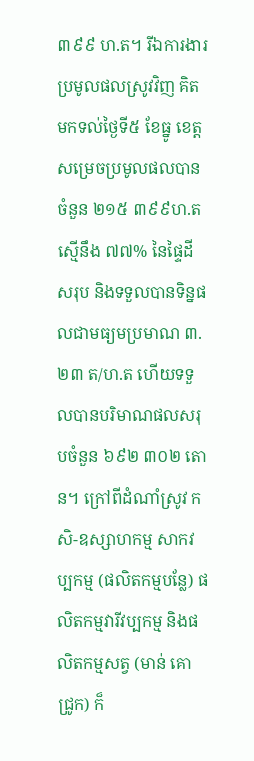៣៩៩ ហ.ត។ រីឯការងារប្រមូលផលស្រូវវិញ គិតមកទល់ថ្ងៃទី៥ ខែធ្នូ ខេត្តសម្រេចប្រមូលផលបានចំនួន ២១៥ ៣៩៩ហ.ត ស្មើនឹង ៧៧% នៃផ្ទៃដីសរុប និងទទួលបានទិន្នផលជាមធ្យមប្រមាណ ៣.២៣ ត/ហ.ត ហើយទទួលបានបរិមាណផលសរុបចំនួន ៦៩២ ៣០២ តោន។ ក្រៅពីដំណាំស្រូវ កសិ-ឧស្សាហកម្ម សាកវប្បកម្ម (ផលិតកម្មបន្លែ) ផលិតកម្មវារីវប្បកម្ម និងផលិតកម្មសត្វ (មាន់ គោ ជ្រូក) ក៏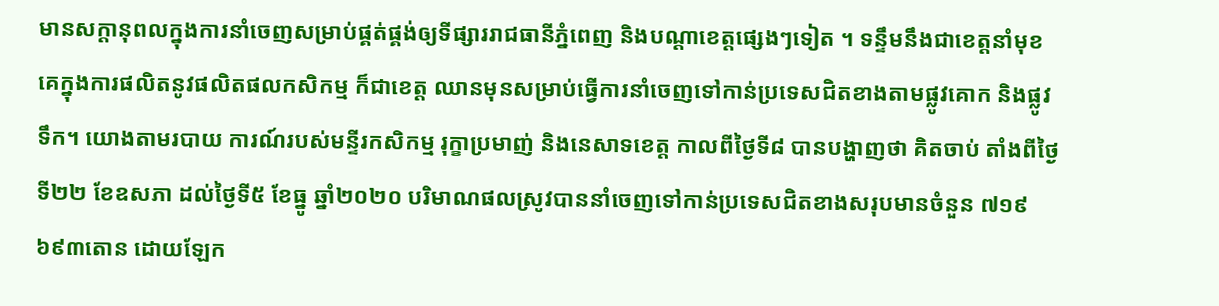មានសក្តានុពលក្នុងការនាំចេញសម្រាប់ផ្គត់ផ្គង់ឲ្យទីផ្សាររាជធានីភ្នំពេញ និងបណ្តាខេត្តផ្សេងៗទៀត ។ ទន្ទឹមនឹងជាខេត្តនាំមុខគេក្នុងការផលិតនូវផលិតផលកសិកម្ម ក៏ជាខេត្ត ឈានមុនសម្រាប់ធ្វើការនាំចេញទៅកាន់ប្រទេសជិតខាងតាមផ្លូវគោក និងផ្លូវទឹក។ យោងតាមរបាយ ការណ៍របស់មន្ទីរកសិកម្ម រុក្ខាប្រមាញ់ និងនេសាទខេត្ត កាលពីថ្ងៃទី៨ បានបង្ហាញថា គិតចាប់ តាំងពីថ្ងៃទី២២ ខែឧសភា ដល់ថ្ងៃទី៥ ខែធ្នូ ឆ្នាំ២០២០ បរិមាណផលស្រូវបាននាំចេញទៅកាន់ប្រទេសជិតខាងសរុបមានចំនួន ៧១៩ ៦៩៣តោន ដោយឡែក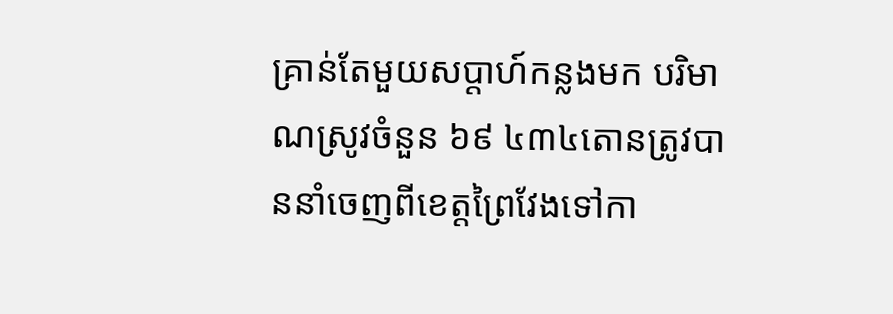គ្រាន់តែមួយសប្តាហ៍កន្លងមក បរិមាណស្រូវចំនួន ៦៩ ៤៣៤តោនត្រូវបាននាំចេញពីខេត្តព្រៃវែងទៅកា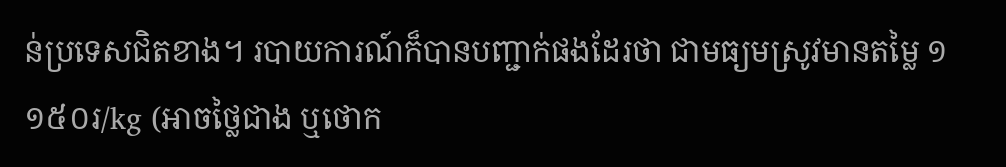ន់ប្រទេសជិតខាង។ របាយការណ៍ក៏បានបញ្ជាក់ផងដែរថា ជាមធ្យមស្រូវមានតម្លៃ ១ ១៥០រ/kg (អាចថ្លៃជាង ឬថោក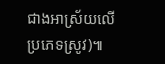ជាងអាស្រ័យលើប្រភេទស្រូវ)៕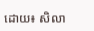ដោយ៖ សិលា